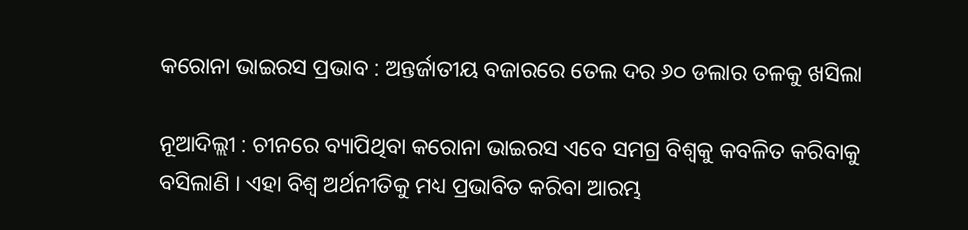କରୋନା ଭାଇରସ ପ୍ରଭାବ : ଅନ୍ତର୍ଜାତୀୟ ବଜାରରେ ତେଲ ଦର ୬୦ ଡଲାର ତଳକୁ ଖସିଲା

ନୂଆଦିଲ୍ଲୀ : ଚୀନରେ ବ୍ୟାପିଥିବା କରୋନା ଭାଇରସ ଏବେ ସମଗ୍ର ବିଶ୍ୱକୁ କବଳିତ କରିବାକୁ ବସିଲାଣି । ଏହା ବିଶ୍ୱ ଅର୍ଥନୀତିକୁ ମଧ୍ୟ ପ୍ରଭାବିତ କରିବା ଆରମ୍ଭ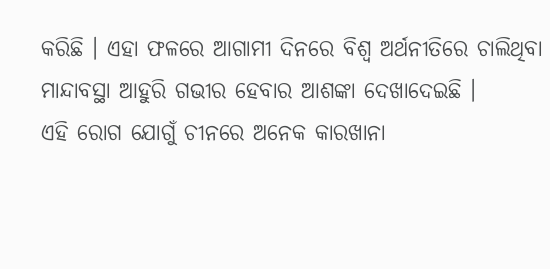କରିଛି । ଏହା ଫଳରେ ଆଗାମୀ ଦିନରେ ବିଶ୍ୱ ଅର୍ଥନୀତିରେ ଚାଲିଥିବା ମାନ୍ଦାବସ୍ଥା ଆହୁରି ଗଭୀର ହେବାର ଆଶଙ୍କା ଦେଖାଦେଇଛି ।
ଏହି ରୋଗ ଯୋଗୁଁ ଚୀନରେ ଅନେକ କାରଖାନା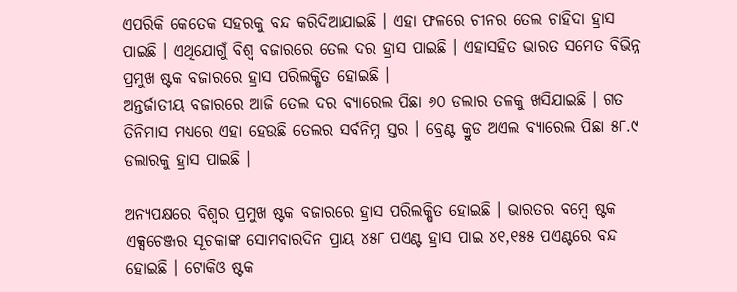ଏପରିକି କେତେକ ସହରକୁ ବନ୍ଦ କରିଦିଆଯାଇଛି । ଏହା ଫଳରେ ଚୀନର ତେଲ ଚାହିଦା ହ୍ରାସ ପାଇଛି । ଏଥିଯୋଗୁଁ ବିଶ୍ୱ ବଜାରରେ ତେଲ ଦର ହ୍ରାସ ପାଇଛି । ଏହାସହିତ ଭାରତ ସମେତ ବିଭିନ୍ନ ପ୍ରମୁଖ ଷ୍ଟକ ବଜାରରେ ହ୍ରାସ ପରିଲକ୍ଷିତ ହୋଇଛି ।
ଅନ୍ତର୍ଜାତୀୟ ବଜାରରେ ଆଜି ତେଲ ଦର ବ୍ୟାରେଲ ପିଛା ୬୦ ଡଲାର ତଳକୁ ଖସିଯାଇଛି । ଗତ ତିନିମାସ ମଧ୍ୟରେ ଏହା ହେଉଛି ତେଲର ସର୍ବନିମ୍ନ ସ୍ତର । ବ୍ରେଣ୍ଟ କ୍ରୁଡ ଅଏଲ ବ୍ୟାରେଲ ପିଛା ୫୮.୯ ଡଲାରକୁ ହ୍ରାସ ପାଇଛି ।

ଅନ୍ୟପକ୍ଷରେ ବିଶ୍ୱର ପ୍ରମୁଖ ଷ୍ଟକ ବଜାରରେ ହ୍ରାସ ପରିଲକ୍ଷିତ ହୋଇଛି । ଭାରତର ବମ୍ବେ ଷ୍ଟକ ଏକ୍ସଚେଞ୍ଜର ସୂଚକାଙ୍କ ସୋମବାରଦିନ ପ୍ରାୟ ୪୫୮ ପଏଣ୍ଟ ହ୍ରାସ ପାଇ ୪୧,୧୫୫ ପଏଣ୍ଟରେ ବନ୍ଦ ହୋଇଛି । ଟୋକିଓ ଷ୍ଟକ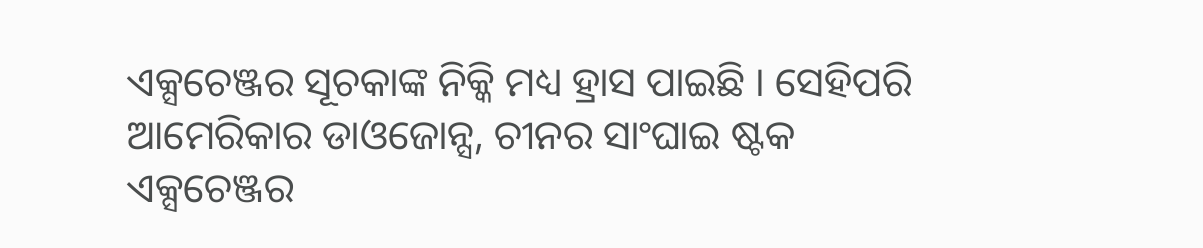ଏକ୍ସଚେଞ୍ଜର ସୂଚକାଙ୍କ ନିକ୍କି ମଧ୍ୟ ହ୍ରାସ ପାଇଛି । ସେହିପରି ଆମେରିକାର ଡାଓଜୋନ୍ସ, ଚୀନର ସାଂଘାଇ ଷ୍ଟକ ଏକ୍ସଚେଞ୍ଜର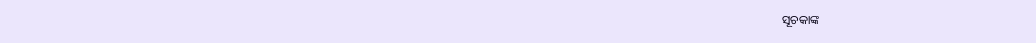ସୂଚକାଙ୍କ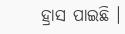ହ୍ରାସ ପାଇଛି ।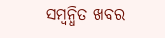ସମ୍ବନ୍ଧିତ ଖବର